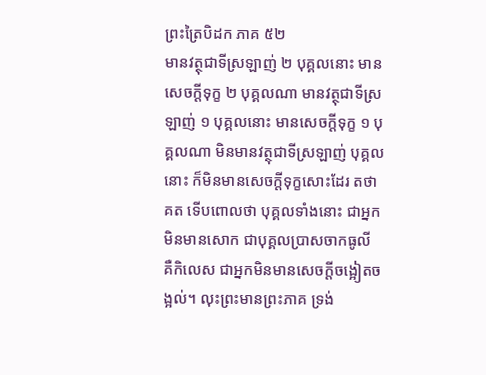ព្រះត្រៃបិដក ភាគ ៥២
មានវត្ថុជាទីស្រឡាញ់ ២ បុគ្គលនោះ មានសេចក្តីទុក្ខ ២ បុគ្គលណា មានវត្ថុជាទីស្រឡាញ់ ១ បុគ្គលនោះ មានសេចក្តីទុក្ខ ១ បុគ្គលណា មិនមានវត្ថុជាទីស្រឡាញ់ បុគ្គលនោះ ក៏មិនមានសេចក្តីទុក្ខសោះដែរ តថាគត ទើបពោលថា បុគ្គលទាំងនោះ ជាអ្នកមិនមានសោក ជាបុគ្គលប្រាសចាកធូលី គឺកិលេស ជាអ្នកមិនមានសេចក្តីចង្អៀតចង្អល់។ លុះព្រះមានព្រះភាគ ទ្រង់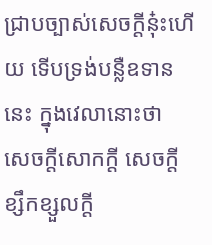ជ្រាបច្បាស់សេចក្តីនុ៎ះហើយ ទើបទ្រង់បន្លឺឧទាននេះ ក្នុងវេលានោះថា
សេចក្តីសោកក្តី សេចក្តីខ្សឹកខ្សួលក្តី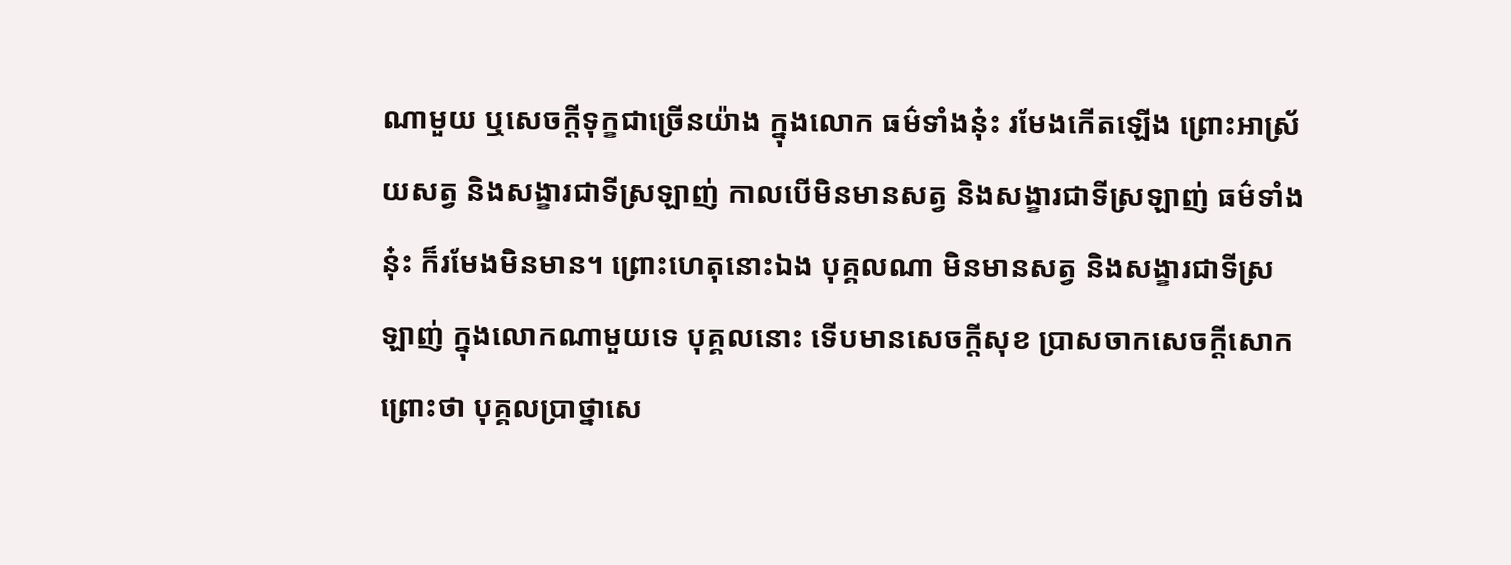ណាមួយ ឬសេចក្តីទុក្ខជាច្រើនយ៉ាង ក្នុងលោក ធម៌ទាំងនុ៎ះ រមែងកើតឡើង ព្រោះអាស្រ័យសត្វ និងសង្ខារជាទីស្រឡាញ់ កាលបើមិនមានសត្វ និងសង្ខារជាទីស្រឡាញ់ ធម៌ទាំងនុ៎ះ ក៏រមែងមិនមាន។ ព្រោះហេតុនោះឯង បុគ្គលណា មិនមានសត្វ និងសង្ខារជាទីស្រឡាញ់ ក្នុងលោកណាមួយទេ បុគ្គលនោះ ទើបមានសេចក្តីសុខ ប្រាសចាកសេចក្តីសោក ព្រោះថា បុគ្គលប្រាថ្នាសេ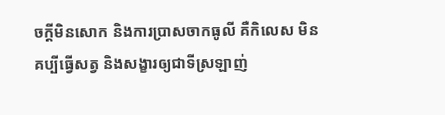ចក្តីមិនសោក និងការប្រាសចាកធូលី គឺកិលេស មិនគប្បីធ្វើសត្វ និងសង្ខារឲ្យជាទីស្រឡាញ់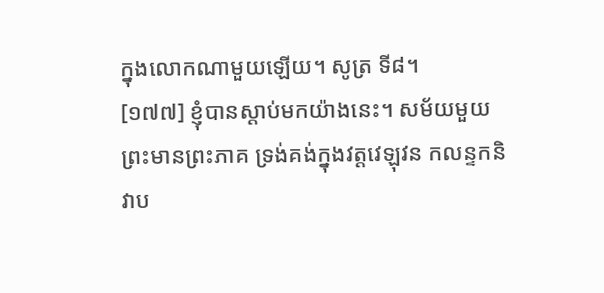ក្នុងលោកណាមួយឡើយ។ សូត្រ ទី៨។
[១៧៧] ខ្ញុំបានស្តាប់មកយ៉ាងនេះ។ សម័យមួយ ព្រះមានព្រះភាគ ទ្រង់គង់ក្នុងវត្តវេឡុវន កលន្ទកនិវាប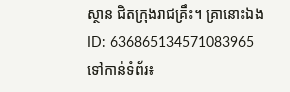ស្ថាន ជិតក្រុងរាជគ្រឹះ។ គ្រានោះឯង
ID: 636865134571083965
ទៅកាន់ទំព័រ៖